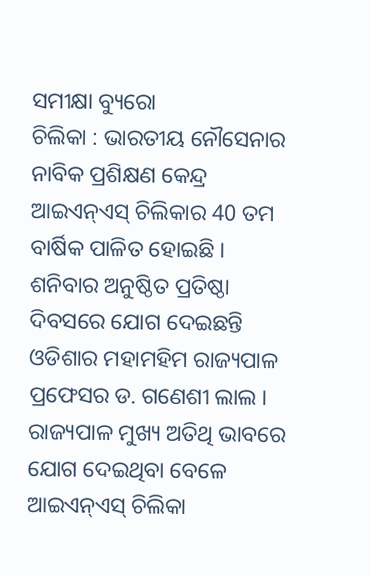ସମୀକ୍ଷା ବ୍ୟୁରୋ
ଚିଲିକା : ଭାରତୀୟ ନୌସେନାର ନାବିକ ପ୍ରଶିକ୍ଷଣ କେନ୍ଦ୍ର ଆଇଏନ୍ଏସ୍ ଚିଲିକାର 40 ତମ ବାର୍ଷିକ ପାଳିତ ହୋଇଛି । ଶନିବାର ଅନୁଷ୍ଠିତ ପ୍ରତିଷ୍ଠା ଦିବସରେ ଯୋଗ ଦେଇଛନ୍ତି ଓଡିଶାର ମହାମହିମ ରାଜ୍ୟପାଳ ପ୍ରଫେସର ଡ. ଗଣେଶୀ ଲାଲ । ରାଜ୍ୟପାଳ ମୁଖ୍ୟ ଅତିଥି ଭାବରେ ଯୋଗ ଦେଇଥିବା ବେଳେ ଆଇଏନ୍ଏସ୍ ଚିଲିକା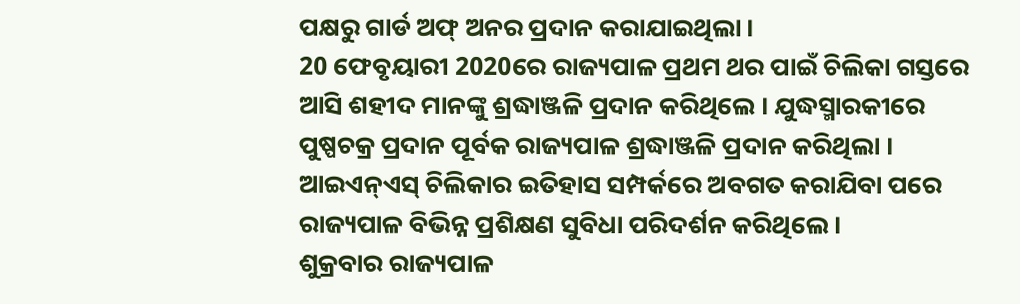ପକ୍ଷରୁ ଗାର୍ଡ ଅଫ୍ ଅନର ପ୍ରଦାନ କରାଯାଇଥିଲା ।
20 ଫେବୃୟାରୀ 2020ରେ ରାଜ୍ୟପାଳ ପ୍ରଥମ ଥର ପାଇଁ ଚିଲିକା ଗସ୍ତରେ ଆସି ଶହୀଦ ମାନଙ୍କୁ ଶ୍ରଦ୍ଧାଞ୍ଜଳି ପ୍ରଦାନ କରିଥିଲେ । ଯୁଦ୍ଧସ୍ମାରକୀରେ ପୁଷ୍ପଚକ୍ର ପ୍ରଦାନ ପୂର୍ବକ ରାଜ୍ୟପାଳ ଶ୍ରଦ୍ଧାଞ୍ଜଳି ପ୍ରଦାନ କରିଥିଲା । ଆଇଏନ୍ଏସ୍ ଚିଲିକାର ଇତିହାସ ସମ୍ପର୍କରେ ଅବଗତ କରାଯିବା ପରେ ରାଜ୍ୟପାଳ ବିଭିନ୍ନ ପ୍ରଶିକ୍ଷଣ ସୁବିଧା ପରିଦର୍ଶନ କରିଥିଲେ ।
ଶୁକ୍ରବାର ରାଜ୍ୟପାଳ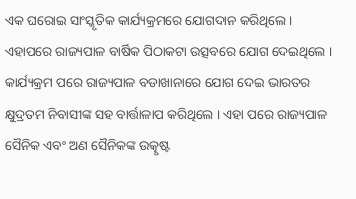ଏକ ଘରୋଇ ସାଂସ୍କୃତିକ କାର୍ଯ୍ୟକ୍ରମରେ ଯୋଗଦାନ କରିଥିଲେ । ଏହାପରେ ରାଜ୍ୟପାଳ ବାର୍ଷିକ ପିଠାକଟା ଉତ୍ସବରେ ଯୋଗ ଦେଇଥିଲେ । କାର୍ଯ୍ୟକ୍ରମ ପରେ ରାଜ୍ୟପାଳ ବଡାଖାନାରେ ଯୋଗ ଦେଇ ଭାରତର କ୍ଷୁଦ୍ରତମ ନିବାସୀଙ୍କ ସହ ବାର୍ତ୍ତାଳାପ କରିଥିଲେ । ଏହା ପରେ ରାଜ୍ୟପାଳ ସୈନିକ ଏବଂ ଅଣ ସୈନିକଙ୍କ ଉତ୍କୃଷ୍ଟ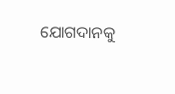ଯୋଗଦାନକୁ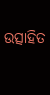ଉତ୍ସାହିତ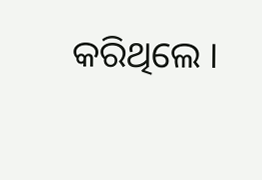କରିଥିଲେ ।